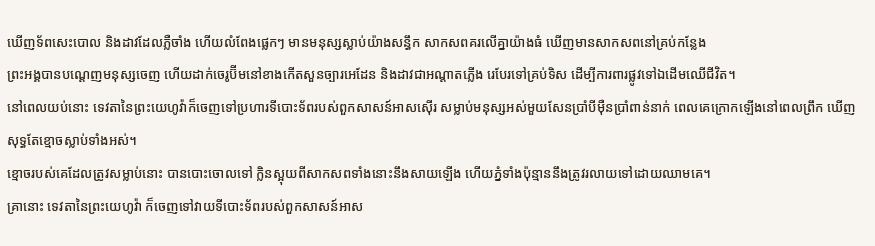ឃើញទ័ពសេះបោល និងដាវដែលភ្លឺចាំង ហើយលំពែងផ្លេកៗ មានមនុស្សស្លាប់យ៉ាងសន្ធឹក សាកសពគរលើគ្នាយ៉ាងធំ ឃើញមានសាកសពនៅគ្រប់កន្លែង
ព្រះអង្គបានបណ្តេញមនុស្សចេញ ហើយដាក់ចេរូប៊ីមនៅខាងកើតសួនច្បារអេដែន និងដាវជាអណ្ដាតភ្លើង រេបែរទៅគ្រប់ទិស ដើម្បីការពារផ្លូវទៅឯដើមឈើជីវិត។
នៅពេលយប់នោះ ទេវតានៃព្រះយេហូវ៉ាក៏ចេញទៅប្រហារទីបោះទ័ពរបស់ពួកសាសន៍អាសស៊ើរ សម្លាប់មនុស្សអស់មួយសែនប្រាំបីម៉ឺនប្រាំពាន់នាក់ ពេលគេក្រោកឡើងនៅពេលព្រឹក ឃើញសុទ្ធតែខ្មោចស្លាប់ទាំងអស់។
ខ្មោចរបស់គេដែលត្រូវសម្លាប់នោះ បានបោះចោលទៅ ក្លិនស្អុយពីសាកសពទាំងនោះនឹងសាយឡើង ហើយភ្នំទាំងប៉ុន្មាននឹងត្រូវរលាយទៅដោយឈាមគេ។
គ្រានោះ ទេវតានៃព្រះយេហូវ៉ា ក៏ចេញទៅវាយទីបោះទ័ពរបស់ពួកសាសន៍អាស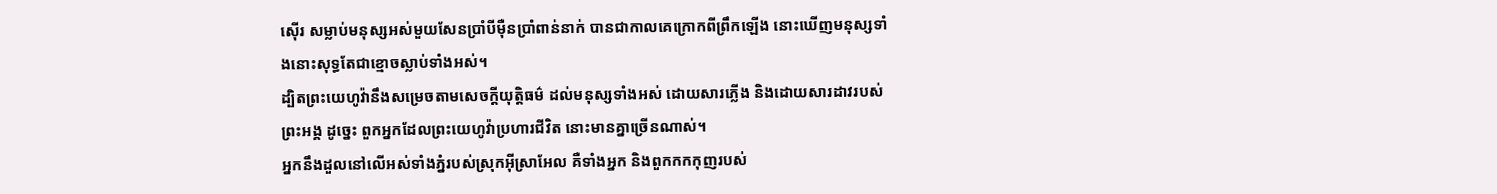ស៊ើរ សម្លាប់មនុស្សអស់មួយសែនប្រាំបីម៉ឺនប្រាំពាន់នាក់ បានជាកាលគេក្រោកពីព្រឹកឡើង នោះឃើញមនុស្សទាំងនោះសុទ្ធតែជាខ្មោចស្លាប់ទាំងអស់។
ដ្បិតព្រះយេហូវ៉ានឹងសម្រេចតាមសេចក្ដីយុត្តិធម៌ ដល់មនុស្សទាំងអស់ ដោយសារភ្លើង និងដោយសារដាវរបស់ព្រះអង្គ ដូច្នេះ ពួកអ្នកដែលព្រះយេហូវ៉ាប្រហារជីវិត នោះមានគ្នាច្រើនណាស់។
អ្នកនឹងដួលនៅលើអស់ទាំងភ្នំរបស់ស្រុកអ៊ីស្រាអែល គឺទាំងអ្នក និងពួកកកកុញរបស់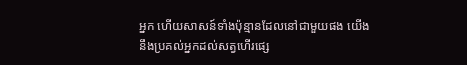អ្នក ហើយសាសន៍ទាំងប៉ុន្មានដែលនៅជាមួយផង យើងនឹងប្រគល់អ្នកដល់សត្វហើរផ្សេ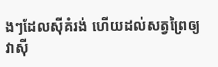ងៗដែលស៊ីគំរង់ ហើយដល់សត្វព្រៃឲ្យវាស៊ី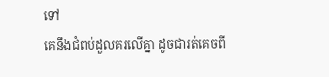ទៅ
គេនឹងជំពប់ដួលគរលើគ្នា ដូចជារត់គេចពី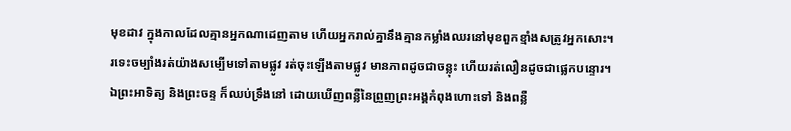មុខដាវ ក្នុងកាលដែលគ្មានអ្នកណាដេញតាម ហើយអ្នករាល់គ្នានឹងគ្មានកម្លាំងឈរនៅមុខពួកខ្មាំងសត្រូវអ្នកសោះ។
រទេះចម្បាំងរត់យ៉ាងសម្បើមទៅតាមផ្លូវ រត់ចុះឡើងតាមផ្លូវ មានភាពដូចជាចន្លុះ ហើយរត់លឿនដូចជាផ្លេកបន្ទោរ។
ឯព្រះអាទិត្យ និងព្រះចន្ទ ក៏ឈប់ទ្រឹងនៅ ដោយឃើញពន្លឺនៃព្រួញព្រះអង្គកំពុងហោះទៅ និងពន្លឺ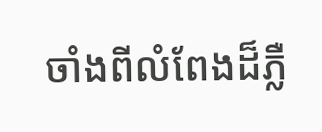ចាំងពីលំពែងដ៏ភ្លឺ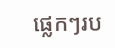ផ្លេកៗរប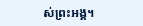ស់ព្រះអង្គ។